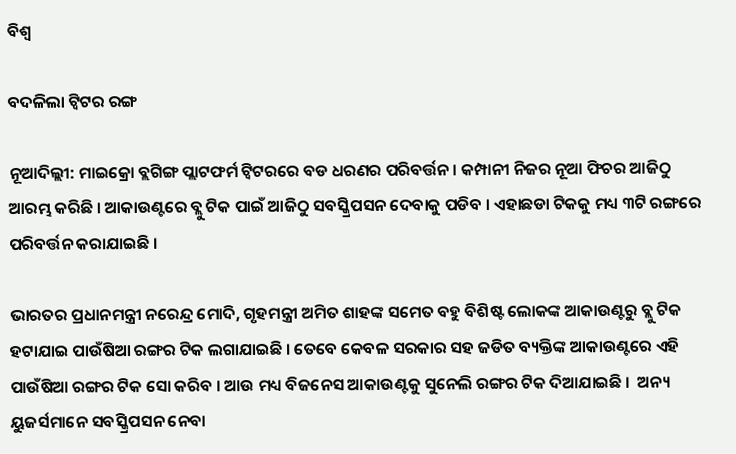ବିଶ୍ୱ

ବଦଳିଲା ଟ୍ବିଟର ରଙ୍ଗ

ନୂଆଦିଲ୍ଲୀ: ମାଇକ୍ରୋ ବ୍ଲଗିଙ୍ଗ ପ୍ଲାଟଫର୍ମ ଟ୍ୱିଟରରେ ବଡ ଧରଣର ପରିବର୍ତ୍ତନ । କମ୍ପାନୀ ନିଜର ନୂଆ ଫିଚର ଆଜିଠୁ ଆରମ୍ଭ କରିଛି । ଆକାଉଣ୍ଟରେ ବ୍ଲୁ ଟିକ ପାଇଁ ଆଜିଠୁ ସବସ୍କ୍ରିପସନ ଦେବାକୁ ପଡିବ । ଏହାଛଡା ଟିକକୁ ମଧ୍ୟ ୩ଟି ରଙ୍ଗରେ ପରିବର୍ତ୍ତନ କରାଯାଇଛି ।

ଭାରତର ପ୍ରଧାନମନ୍ତ୍ରୀ ନରେନ୍ଦ୍ର ମୋଦି, ଗୃହମନ୍ତ୍ରୀ ଅମିତ ଶାହଙ୍କ ସମେତ ବହୁ ବିଶିଷ୍ଟ ଲୋକଙ୍କ ଆକାଉଣ୍ଟରୁ ବ୍ଲୁ ଟିକ ହଟାଯାଇ ପାଉଁଷିଆ ରଙ୍ଗର ଟିକ ଲଗାଯାଇଛି । ତେବେ କେବଳ ସରକାର ସହ ଜଡିତ ବ୍ୟକ୍ତିଙ୍କ ଆକାଉଣ୍ଟରେ ଏହି ପାଉଁଷିଆ ରଙ୍ଗର ଟିକ ସୋ କରିବ । ଆଉ ମଧ୍ୟ ବିଜନେସ ଆକାଉଣ୍ଟକୁ ସୁନେଲି ରଙ୍ଗର ଟିକ ଦିଆଯାଇଛି ।  ଅନ୍ୟ ୟୁଜର୍ସମାନେ ସବସ୍କ୍ରିପସନ ନେବା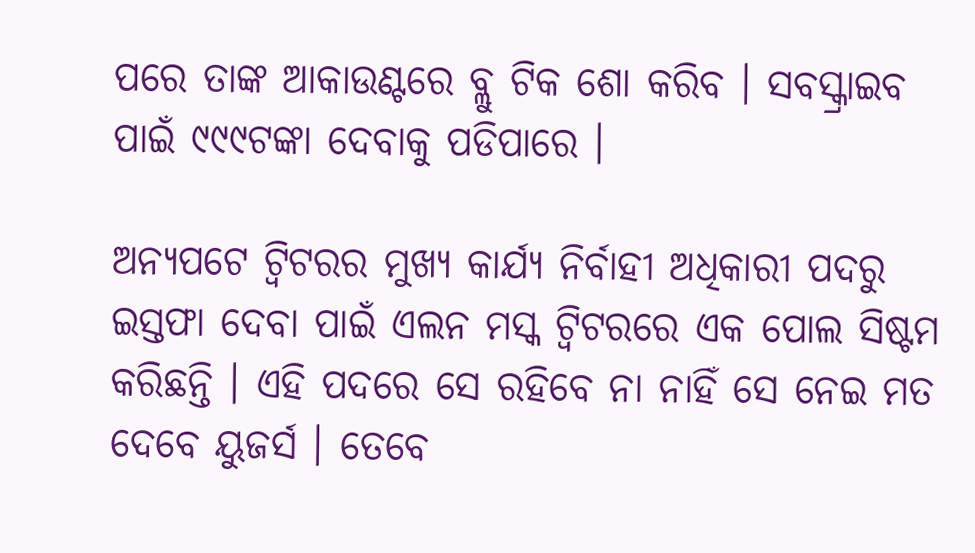ପରେ ତାଙ୍କ ଆକାଉଣ୍ଟରେ ବ୍ଲୁ ଟିକ ଶୋ କରିବ । ସବସ୍କ୍ରାଇବ ପାଇଁ ୯୯୯ଟଙ୍କା ଦେବାକୁ ପଡିପାରେ ।

ଅନ୍ୟପଟେ ଟ୍ୱିଟରର ମୁଖ୍ୟ କାର୍ଯ୍ୟ ନିର୍ବାହୀ ଅଧିକାରୀ ପଦରୁ ଇସ୍ତଫା ଦେବା ପାଇଁ ଏଲନ ମସ୍କ ଟ୍ୱିଟରରେ ଏକ ପୋଲ ସିଷ୍ଟମ କରିଛନ୍ତି । ଏହି ପଦରେ ସେ ରହିବେ ନା ନାହିଁ ସେ ନେଇ ମତ ଦେବେ ୟୁଜର୍ସ । ତେବେ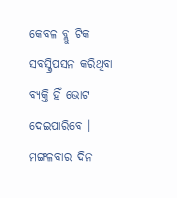କେବଳ ବ୍ଲୁ ଟିକ ସବସ୍କ୍ରିପସନ କରିଥିବା ବ୍ୟକ୍ତି ହିଁ ଭୋଟ ଦେଇପାରିବେ । ମଙ୍ଗଳବାର ଦିନ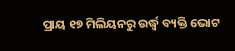ପ୍ରାୟ ୧୭ ମିଲିୟନରୁ ଉର୍ଦ୍ଧ୍ୱ ବ୍ୟକ୍ତି ଭୋଟ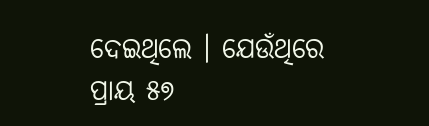ଦେଇଥିଲେ । ଯେଉଁଥିରେ ପ୍ରାୟ ୫୭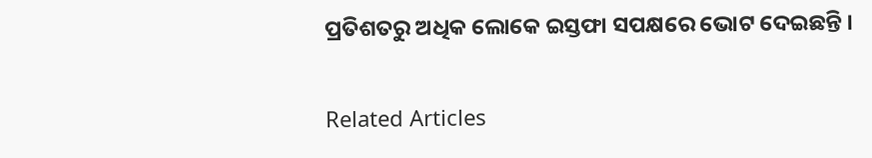ପ୍ରତିଶତରୁ ଅଧିକ ଲୋକେ ଇସ୍ତଫା ସପକ୍ଷରେ ଭୋଟ ଦେଇଛନ୍ତି ।

Related Articles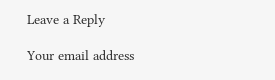Leave a Reply

Your email address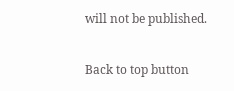will not be published.

Back to top button